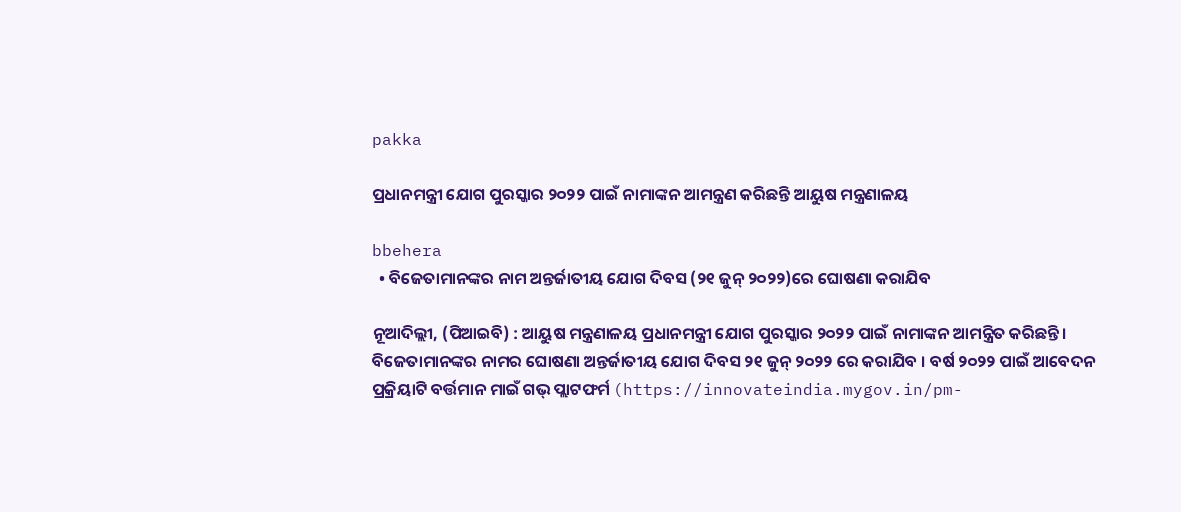pakka

ପ୍ରଧାନମନ୍ତ୍ରୀ ଯୋଗ ପୁରସ୍କାର ୨୦୨୨ ପାଇଁ ନାମାଙ୍କନ ଆମନ୍ତ୍ରଣ କରିଛନ୍ତି ଆୟୁଷ ମନ୍ତ୍ରଣାଳୟ

bbehera
  • ବିଜେତାମାନଙ୍କର ନାମ ଅନ୍ତର୍ଜାତୀୟ ଯୋଗ ଦିବସ (୨୧ ଜୁନ୍ ୨୦୨୨)ରେ ଘୋଷଣା କରାଯିବ

ନୂଆଦିଲ୍ଲୀ, (ପିଆଇବି) : ଆୟୁଷ ମନ୍ତ୍ରଣାଳୟ ପ୍ରଧାନମନ୍ତ୍ରୀ ଯୋଗ ପୁରସ୍କାର ୨୦୨୨ ପାଇଁ ନାମାଙ୍କନ ଆମନ୍ତ୍ରିତ କରିଛନ୍ତି । ବିଜେତାମାନଙ୍କର ନାମର ଘୋଷଣା ଅନ୍ତର୍ଜାତୀୟ ଯୋଗ ଦିବସ ୨୧ ଜୁନ୍ ୨୦୨୨ ରେ କରାଯିବ । ବର୍ଷ ୨୦୨୨ ପାଇଁ ଆବେଦନ ପ୍ରକ୍ରିୟାଟି ବର୍ତ୍ତମାନ ମାଇଁ ଗଭ୍ ପ୍ଲାଟଫର୍ମ (https://innovateindia.mygov.in/pm-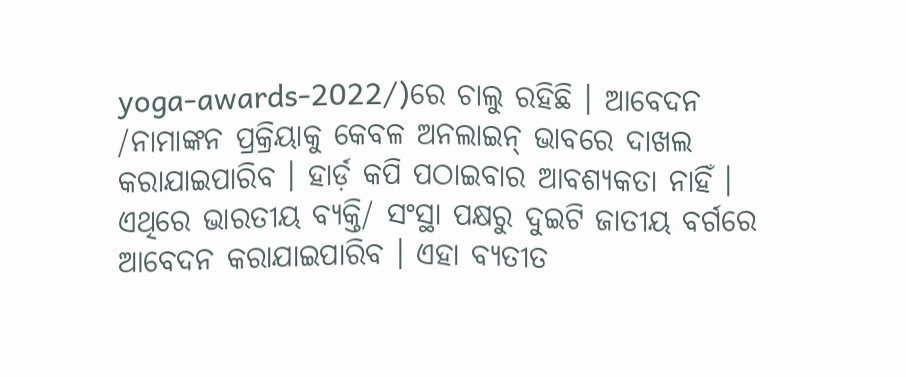yoga-awards-2022/)ରେ ଚାଲୁ ରହିଛି । ଆବେଦନ /ନାମାଙ୍କନ ପ୍ରକ୍ରିୟାକୁ କେବଳ ଅନଲାଇନ୍ ଭାବରେ ଦାଖଲ କରାଯାଇପାରିବ । ହାର୍ଡ଼ କପି ପଠାଇବାର ଆବଶ୍ୟକତା ନାହିଁ । ଏଥିରେ ଭାରତୀୟ ବ୍ୟକ୍ତି/ ସଂସ୍ଥା ପକ୍ଷରୁ ଦୁଇଟି ଜାତୀୟ ବର୍ଗରେ ଆବେଦନ କରାଯାଇପାରିବ । ଏହା ବ୍ୟତୀତ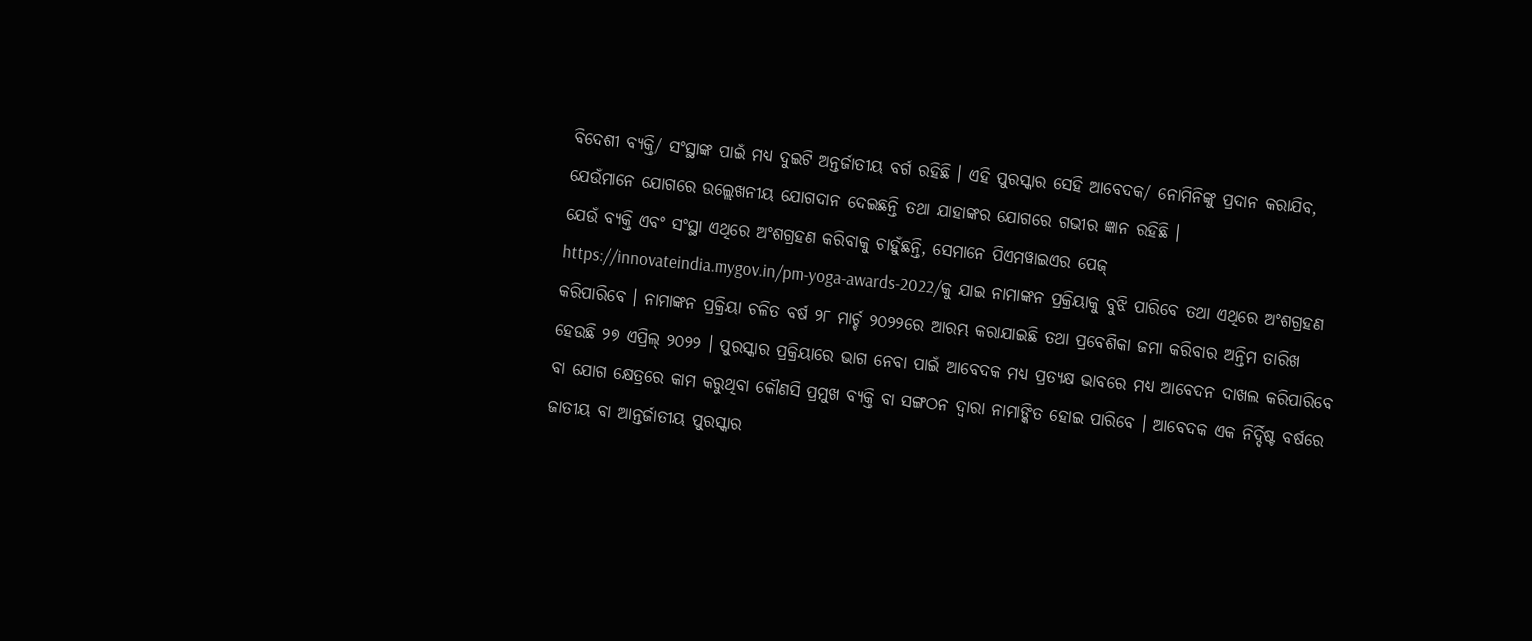ବିଦେଶୀ ବ୍ୟକ୍ତି/ ସଂସ୍ଥାଙ୍କ ପାଇଁ ମଧ୍ୟ ଦୁଇଟି ଅନ୍ତର୍ଜାତୀୟ ବର୍ଗ ରହିଛି । ଏହି ପୁରସ୍କାର ସେହି ଆବେଦକ/ ନୋମିନିଙ୍କୁ ପ୍ରଦାନ କରାଯିବ, ଯେଉଁମାନେ ଯୋଗରେ ଉଲ୍ଲେଖନୀୟ ଯୋଗଦାନ ଦେଇଛନ୍ତି ତଥା ଯାହାଙ୍କର ଯୋଗରେ ଗଭୀର ଜ୍ଞାନ ରହିଛି ।
ଯେଉଁ ବ୍ୟକ୍ତି ଏବଂ ସଂସ୍ଥା ଏଥିରେ ଅଂଶଗ୍ରହଣ କରିବାକୁ ଚାହୁଁଛନ୍ତି, ସେମାନେ ପିଏମୱାଇଏର ପେଜ୍ https://innovateindia.mygov.in/pm-yoga-awards-2022/କୁ ଯାଇ ନାମାଙ୍କନ ପ୍ରକ୍ରିୟାକୁ ବୁଝି ପାରିବେ ତଥା ଏଥିରେ ଅଂଶଗ୍ରହଣ କରିପାରିବେ । ନାମାଙ୍କନ ପ୍ରକ୍ରିୟା ଚଳିତ ବର୍ଷ ୨୮ ମାର୍ଚ୍ଚ ୨୦୨୨ରେ ଆରମ୍ଭ କରାଯାଇଛି ତଥା ପ୍ରବେଶିକା ଜମା କରିବାର ଅନ୍ତିମ ତାରିଖ ହେଉଛି ୨୭ ଏପ୍ରିଲ୍ ୨୦୨୨ । ପୁରସ୍କାର ପ୍ରକ୍ରିୟାରେ ଭାଗ ନେବା ପାଇଁ ଆବେଦକ ମଧ୍ୟ ପ୍ରତ୍ୟକ୍ଷ ଭାବରେ ମଧ୍ୟ ଆବେଦନ ଦାଖଲ କରିପାରିବେ ବା ଯୋଗ କ୍ଷେତ୍ରରେ କାମ କରୁଥିବା କୌଣସି ପ୍ରମୁଖ ବ୍ୟକ୍ତି ବା ସଙ୍ଗଠନ ଦ୍ବାରା ନାମାଙ୍କିତ ହୋଇ ପାରିବେ । ଆବେଦକ ଏକ ନିର୍ଦ୍ଦିଷ୍ଟ ବର୍ଷରେ ଜାତୀୟ ବା ଆନ୍ତର୍ଜାତୀୟ ପୁରସ୍କାର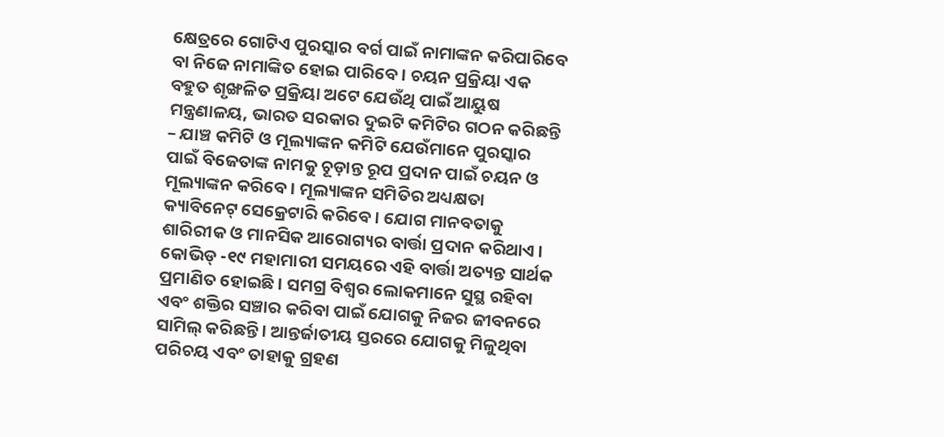କ୍ଷେତ୍ରରେ ଗୋଟିଏ ପୁରସ୍କାର ବର୍ଗ ପାଇଁ ନାମାଙ୍କନ କରିପାରିବେ ବା ନିଜେ ନାମାଙ୍କିତ ହୋଇ ପାରିବେ । ଚୟନ ପ୍ରକ୍ରିୟା ଏକ ବହୁତ ଶୃଙ୍ଖଳିତ ପ୍ରକ୍ରିୟା ଅଟେ ଯେଉଁଥି ପାଇଁ ଆୟୁଷ ମନ୍ତ୍ରଣାଳୟ, ଭାରତ ସରକାର ଦୁଇଟି କମିଟିର ଗଠନ କରିଛନ୍ତି – ଯାଞ୍ଚ କମିଟି ଓ ମୂଲ୍ୟାଙ୍କନ କମିଟି ଯେଉଁମାନେ ପୁରସ୍କାର ପାଇଁ ବିଜେତାଙ୍କ ନାମକୁ ଚୂଡ଼ାନ୍ତ ରୂପ ପ୍ରଦାନ ପାଇଁ ଚୟନ ଓ ମୂଲ୍ୟାଙ୍କନ କରିବେ । ମୂଲ୍ୟାଙ୍କନ ସମିତିର ଅଧ୍ୟକ୍ଷତା କ୍ୟାବିନେଟ୍ ସେକ୍ରେଟାରି କରିବେ । ଯୋଗ ମାନବତାକୁ ଶାରିରୀକ ଓ ମାନସିକ ଆରୋଗ୍ୟର ବାର୍ତ୍ତା ପ୍ରଦାନ କରିଥାଏ । କୋଭିଡ୍ -୧୯ ମହାମାରୀ ସମୟରେ ଏହି ବାର୍ତ୍ତା ଅତ୍ୟନ୍ତ ସାର୍ଥକ ପ୍ରମାଣିତ ହୋଇଛି । ସମଗ୍ର ବିଶ୍ବର ଲୋକମାନେ ସୁସ୍ଥ ରହିବା ଏବଂ ଶକ୍ତିର ସଞ୍ଚାର କରିବା ପାଇଁ ଯୋଗକୁ ନିଜର ଜୀବନରେ ସାମିଲ୍ କରିଛନ୍ତି । ଆନ୍ତର୍ଜାତୀୟ ସ୍ତରରେ ଯୋଗକୁ ମିଳୁଥିବା ପରିଚୟ ଏବଂ ତାହାକୁ ଗ୍ରହଣ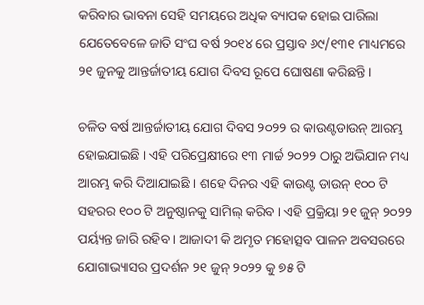କରିବାର ଭାବନା ସେହି ସମୟରେ ଅଧିକ ବ୍ୟାପକ ହୋଇ ପାରିଲା ଯେତେବେଳେ ଜାତି ସଂଘ ବର୍ଷ ୨୦୧୪ ରେ ପ୍ରସ୍ତାବ ୬୯/୧୩୧ ମାଧ୍ୟମରେ ୨୧ ଜୁନକୁ ଆନ୍ତର୍ଜାତୀୟ ଯୋଗ ଦିବସ ରୂପେ ଘୋଷଣା କରିଛନ୍ତି ।

ଚଳିତ ବର୍ଷ ଆନ୍ତର୍ଜାତୀୟ ଯୋଗ ଦିବସ ୨୦୨୨ ର କାଉଣ୍ଟଡାଉନ୍ ଆରମ୍ଭ ହୋଇଯାଇଛି । ଏହି ପରିପ୍ରେକ୍ଷୀରେ ୧୩ ମାର୍ଚ୍ଚ ୨୦୨୨ ଠାରୁ ଅଭିଯାନ ମଧ୍ୟ ଆରମ୍ଭ କରି ଦିଆଯାଇଛି । ଶହେ ଦିନର ଏହି କାଉଣ୍ଟ ଡାଉନ୍ ୧୦୦ ଟି ସହରର ୧୦୦ ଟି ଅନୁଷ୍ଠାନକୁ ସାମିଲ୍ କରିବ । ଏହି ପ୍ରକ୍ରିୟା ୨୧ ଜୁନ୍ ୨୦୨୨ ପର୍ୟ୍ୟନ୍ତ ଜାରି ରହିବ । ଆଜାଦୀ କି ଅମୃତ ମହୋତ୍ସବ ପାଳନ ଅବସରରେ ଯୋଗାଭ୍ୟାସର ପ୍ରଦର୍ଶନ ୨୧ ଜୁନ୍ ୨୦୨୨ କୁ ୭୫ ଟି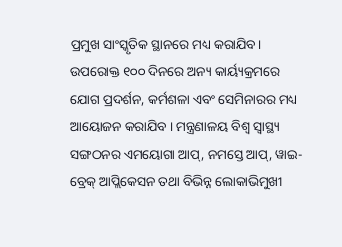ପ୍ରମୁଖ ସାଂସ୍କୃତିକ ସ୍ଥାନରେ ମଧ୍ୟ କରାଯିବ। ଉପରୋକ୍ତ ୧୦୦ ଦିନରେ ଅନ୍ୟ କାର୍ୟ୍ୟକ୍ରମରେ ଯୋଗ ପ୍ରଦର୍ଶନ, କର୍ମଶଳା ଏବଂ ସେମିନାରର ମଧ୍ୟ ଆୟୋଜନ କରାଯିବ । ମନ୍ତ୍ରଣାଳୟ ବିଶ୍ବ ସ୍ବାସ୍ଥ୍ୟ ସଙ୍ଗଠନର ଏମୟୋଗା ଆପ୍, ନମସ୍ତେ ଆପ୍, ୱାଇ-ବ୍ରେକ୍ ଆପ୍ଲିକେସନ ତଥା ବିଭିନ୍ନ ଲୋକାଭିମୁଖୀ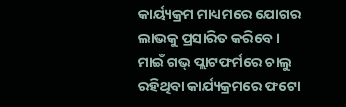କାର୍ୟ୍ୟକ୍ରମ ମାଧ୍ୟମରେ ଯୋଗର ଲାଭକୁ ପ୍ରସାରିତ କରିବେ । ମାଇଁ ଗଭ୍ ପ୍ଲାଟଫର୍ମରେ ଚାଲୁ ରହିଥିବା କାର୍ଯ୍ୟକ୍ରମରେ ଫଟୋ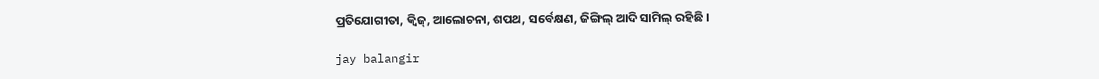ପ୍ରତିଯୋଗୀତା, କ୍ବିଜ୍, ଆଲୋଚନା, ଶପଥ, ସର୍ବେକ୍ଷଣ, ଜିଙ୍ଗିଲ୍ ଆଦି ସାମିଲ୍ ରହିଛି ।

jay balangir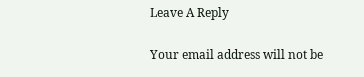Leave A Reply

Your email address will not be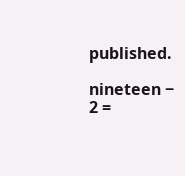published.

nineteen − 2 =